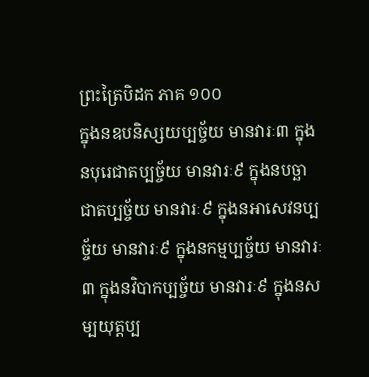ព្រះត្រៃបិដក ភាគ ១០០
ក្នុងនឧបនិស្សយប្បច្ច័យ មានវារៈ៣ ក្នុងនបុរេជាតប្បច្ច័យ មានវារៈ៩ ក្នុងនបច្ឆាជាតប្បច្ច័យ មានវារៈ៩ ក្នុងនអាសេវនប្បច្ច័យ មានវារៈ៩ ក្នុងនកម្មប្បច្ច័យ មានវារៈ៣ ក្នុងនវិបាកប្បច្ច័យ មានវារៈ៩ ក្នុងនសម្បយុត្តប្ប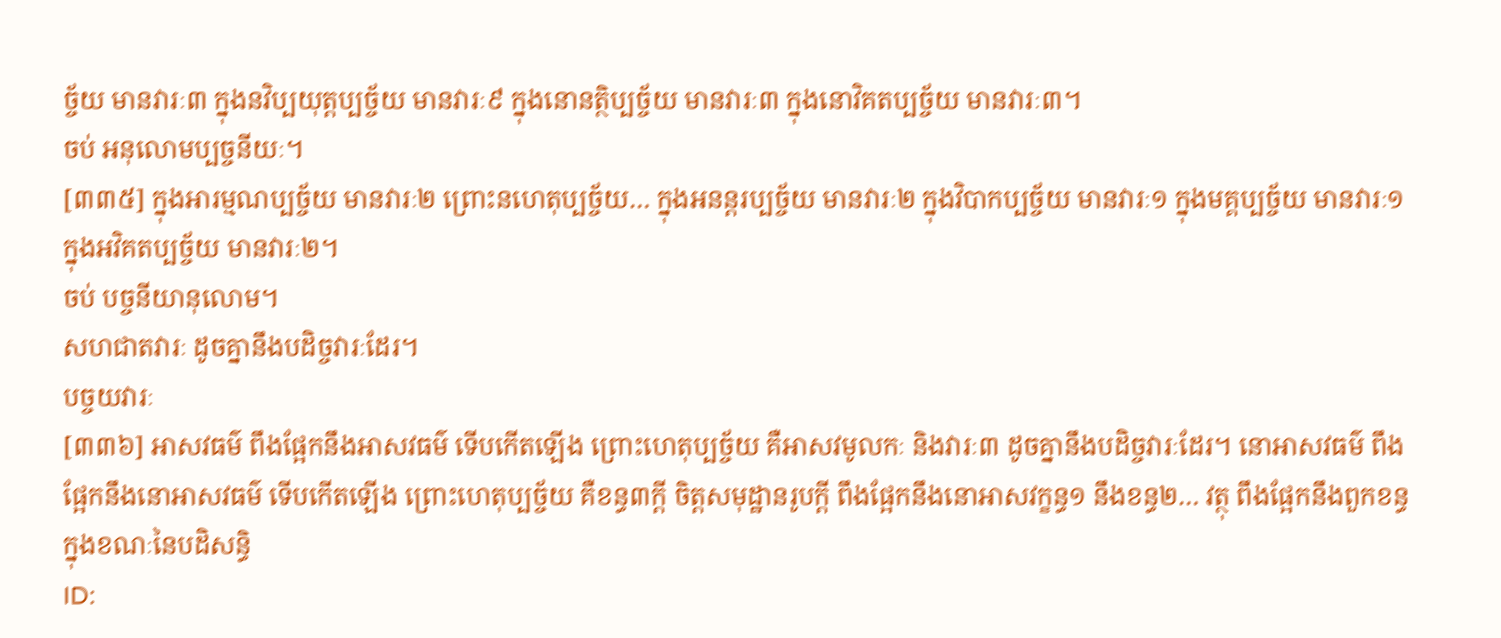ច្ច័យ មានវារៈ៣ ក្នុងនវិប្បយុត្តប្បច្ច័យ មានវារៈ៩ ក្នុងនោនត្ថិប្បច្ច័យ មានវារៈ៣ ក្នុងនោវិគតប្បច្ច័យ មានវារៈ៣។
ចប់ អនុលោមប្បច្ចនីយៈ។
[៣៣៥] ក្នុងអារម្មណប្បច្ច័យ មានវារៈ២ ព្រោះនហេតុប្បច្ច័យ… ក្នុងអនន្តរប្បច្ច័យ មានវារៈ២ ក្នុងវិបាកប្បច្ច័យ មានវារៈ១ ក្នុងមគ្គប្បច្ច័យ មានវារៈ១ ក្នុងអវិគតប្បច្ច័យ មានវារៈ២។
ចប់ បច្ចនីយានុលោម។
សហជាតវារៈ ដូចគ្នានឹងបដិច្ចវារៈដែរ។
បច្ចយវារៈ
[៣៣៦] អាសវធម៌ ពឹងផ្អែកនឹងអាសវធម៌ ទើបកើតឡើង ព្រោះហេតុប្បច្ច័យ គឺអាសវមូលកៈ និងវារៈ៣ ដូចគ្នានឹងបដិច្ចវារៈដែរ។ នោអាសវធម៌ ពឹងផ្អែកនឹងនោអាសវធម៌ ទើបកើតឡើង ព្រោះហេតុប្បច្ច័យ គឺខន្ធ៣ក្តី ចិត្តសមុដ្ឋានរូបក្តី ពឹងផ្អែកនឹងនោអាសវក្ខន្ធ១ នឹងខន្ធ២… វត្ថុ ពឹងផ្អែកនឹងពួកខន្ធ ក្នុងខណៈនៃបដិសន្ធិ
ID: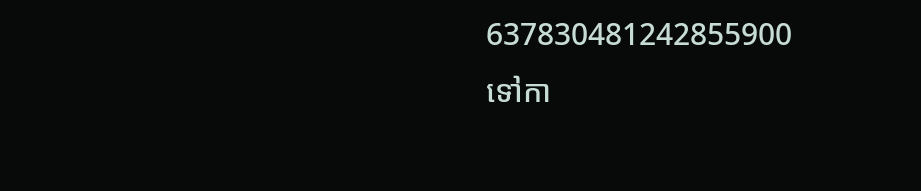637830481242855900
ទៅកា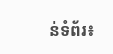ន់ទំព័រ៖